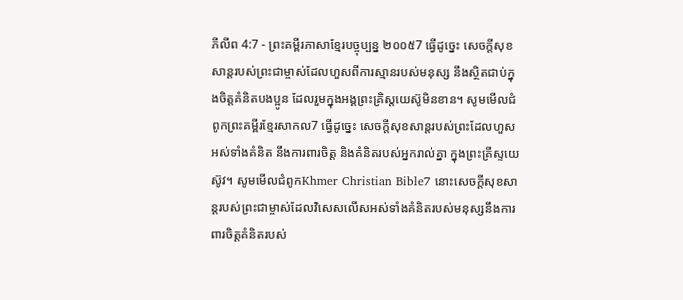ភីលីព 4:7 - ព្រះគម្ពីរភាសាខ្មែរបច្ចុប្បន្ន ២០០៥7 ធ្វើដូច្នេះ សេចក្ដីសុខសាន្តរបស់ព្រះជាម្ចាស់ដែលហួសពីការស្មានរបស់មនុស្ស នឹងស្ថិតជាប់ក្នុងចិត្តគំនិតបងប្អូន ដែលរួមក្នុងអង្គព្រះគ្រិស្តយេស៊ូមិនខាន។ សូមមើលជំពូកព្រះគម្ពីរខ្មែរសាកល7 ធ្វើដូច្នេះ សេចក្ដីសុខសាន្តរបស់ព្រះដែលហួសអស់ទាំងគំនិត នឹងការពារចិត្ត និងគំនិតរបស់អ្នករាល់គ្នា ក្នុងព្រះគ្រីស្ទយេស៊ូវ។ សូមមើលជំពូកKhmer Christian Bible7 នោះសេចក្ដីសុខសាន្ដរបស់ព្រះជាម្ចាស់ដែលវិសេសលើសអស់ទាំងគំនិតរបស់មនុស្សនឹងការពារចិត្ដគំនិតរបស់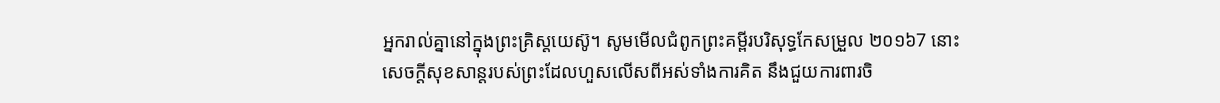អ្នករាល់គ្នានៅក្នុងព្រះគ្រិស្ដយេស៊ូ។ សូមមើលជំពូកព្រះគម្ពីរបរិសុទ្ធកែសម្រួល ២០១៦7 នោះសេចក្ដីសុខសាន្តរបស់ព្រះដែលហួសលើសពីអស់ទាំងការគិត នឹងជួយការពារចិ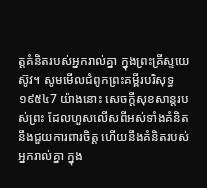ត្តគំនិតរបស់អ្នករាល់គ្នា ក្នុងព្រះគ្រីស្ទយេស៊ូវ។ សូមមើលជំពូកព្រះគម្ពីរបរិសុទ្ធ ១៩៥៤7 យ៉ាងនោះ សេចក្ដីសុខសាន្តរបស់ព្រះ ដែលហួសលើសពីអស់ទាំងគំនិត នឹងជួយការពារចិត្ត ហើយនឹងគំនិតរបស់អ្នករាល់គ្នា ក្នុង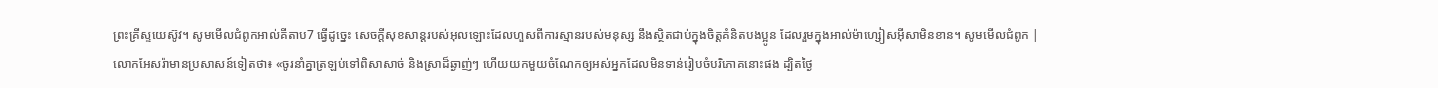ព្រះគ្រីស្ទយេស៊ូវ។ សូមមើលជំពូកអាល់គីតាប7 ធ្វើដូច្នេះ សេចក្ដីសុខសាន្ដរបស់អុលឡោះដែលហួសពីការស្មានរបស់មនុស្ស នឹងស្ថិតជាប់ក្នុងចិត្ដគំនិតបងប្អូន ដែលរួមក្នុងអាល់ម៉ាហ្សៀសអ៊ីសាមិនខាន។ សូមមើលជំពូក |
លោកអែសរ៉ាមានប្រសាសន៍ទៀតថា៖ «ចូរនាំគ្នាត្រឡប់ទៅពិសាសាច់ និងស្រាដ៏ឆ្ងាញ់ៗ ហើយយកមួយចំណែកឲ្យអស់អ្នកដែលមិនទាន់រៀបចំបរិភោគនោះផង ដ្បិតថ្ងៃ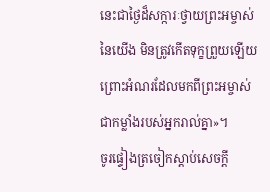នេះជាថ្ងៃដ៏សក្ការៈថ្វាយព្រះអម្ចាស់នៃយើង មិនត្រូវកើតទុក្ខព្រួយឡើយ ព្រោះអំណរដែលមកពីព្រះអម្ចាស់ ជាកម្លាំងរបស់អ្នករាល់គ្នា»។
ចូរផ្ទៀងត្រចៀកស្ដាប់សេចក្ដី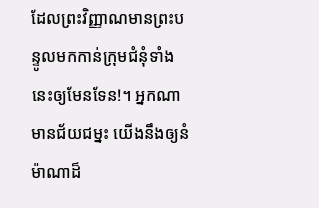ដែលព្រះវិញ្ញាណមានព្រះបន្ទូលមកកាន់ក្រុមជំនុំទាំងនេះឲ្យមែនទែន!។ អ្នកណាមានជ័យជម្នះ យើងនឹងឲ្យនំម៉ាណាដ៏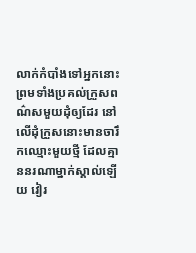លាក់កំបាំងទៅអ្នកនោះ ព្រមទាំងប្រគល់ក្រួសពណ៌សមួយដុំឲ្យដែរ នៅលើដុំក្រួសនោះមានចារឹកឈ្មោះមួយថ្មី ដែលគ្មាននរណាម្នាក់ស្គាល់ឡើយ វៀរ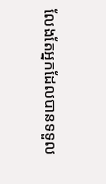លែងតែអ្នកដែលបានទទួល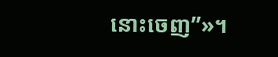នោះចេញ”»។